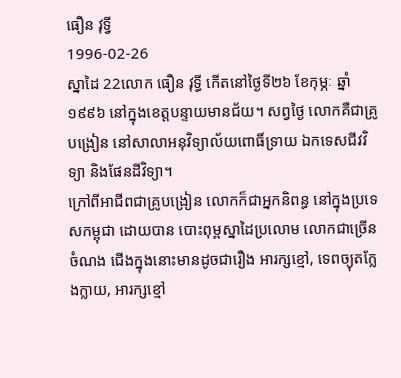ធឿន វុទ្វី
1996-02-26
ស្នាដៃ 22លោក ធឿន វុទ្ធី កើតនៅថ្ងៃទី២៦ ខែកុម្ភៈ ឆ្នាំ១៩៩៦ នៅក្នុងខេត្តបន្ទាយមានជ័យ។ សព្វថ្ងៃ លោកគឺជាគ្រូបង្រៀន នៅសាលាអនុវិទ្យាល័យពោធិ៍ទ្រាយ ឯកទេសជីវវិទ្យា និងផែនដីវិទ្យា។
ក្រៅពីអាជីពជាគ្រូបង្រៀន លោកក៏ជាអ្នកនិពន្ធ នៅក្នុងប្រទេសកម្ពុជា ដោយបាន បោះពុម្ពស្នាដៃប្រលោម លោកជាច្រើនចំណង ជើងក្នុងនោះមានដូចជារឿង អារក្សខ្មៅ, ទេពច្យុតក្លែងក្លាយ, អារក្សខ្មៅ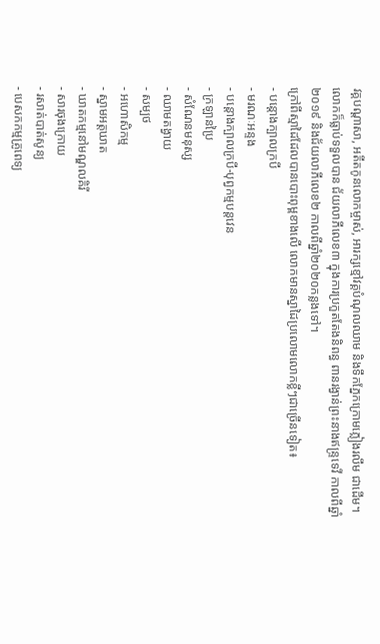វគ្គបណ្ដាសា, អតីតកូនលោកម្ចាស់, អារក្សខ្មៅវគ្គបំណុលឈាម និងទឹកភ្នែកក្រោមភ្លៀងរលឹម ជាដើម។
លោកក៏ធ្លាប់ទទួលបាន ជ័យលាភីលេខ៣ ក្នុងការប្រកួតតែងនិពន្ធ ពានរង្វាន់ព្រះនាងឥន្រ្ទទេវី កាលពីឆ្នាំ២០១៩ និងជ័យលាភីលេខ២ កាលពីឆ្នាំ២០២០កន្លងទៅ។
ក្រៅពីស្មាដៃដែលបានបោះពុម្ពខាងលើ លោកមានស្នាដៃប្រលោមលោកខ្លីៗជាច្រើនទៀត៖
- បន្តោងក្បាលក្របី
- មរណៈអន្ទង
- បន្តោងក្បាលក្របី-បុព្វកម្មបន្តវេន
- ក្រឡានប្រៃ
- សំណែនមនុស្ស
- ឈាមតង្វាយ
- សម្បថ
- អហោសិកម្ម
- ស្នាមអត្តឃាត
- ឃាតកម្មនៅមណ្ឌលគិរី
- សារចុងក្រោយ
- រសាត់បាត់សូន្យ
- បេសកកម្មគ្រូពេទ្យ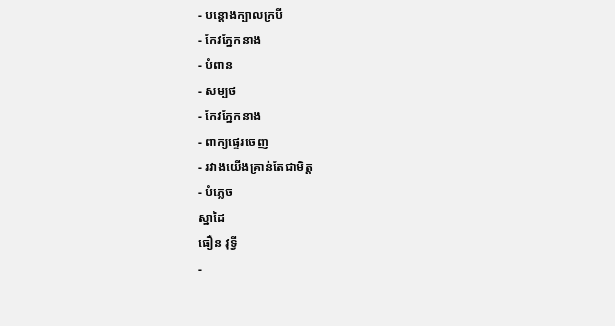- បន្តោងក្បាលក្របី
- កែវភ្នែកនាង
- បំពាន
- សម្បថ
- កែវភ្នែកនាង
- ពាក្យផ្ទេរចេញ
- រវាងយើងគ្រាន់តែជាមិត្ត
- បំភ្លេច
ស្នាដៃ
ធឿន វុទ្វី
-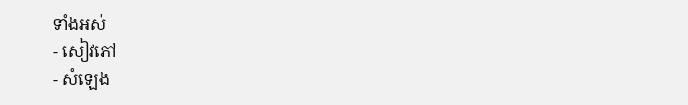ទាំងអស់
- សៀវភៅ
- សំឡេង